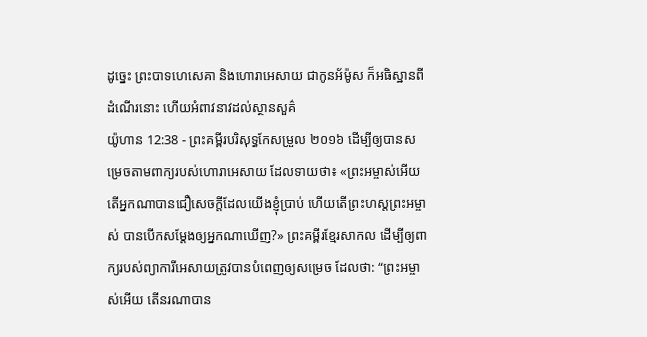ដូច្នេះ ព្រះបាទហេសេគា និងហោរាអេសាយ ជាកូនអ័ម៉ូស ក៏អធិស្ឋានពីដំណើរនោះ ហើយអំពាវនាវដល់ស្ថានសួគ៌
យ៉ូហាន 12:38 - ព្រះគម្ពីរបរិសុទ្ធកែសម្រួល ២០១៦ ដើម្បីឲ្យបានសម្រេចតាមពាក្យរបស់ហោរាអេសាយ ដែលទាយថា៖ «ព្រះអម្ចាស់អើយ តើអ្នកណាបានជឿសេចក្តីដែលយើងខ្ញុំប្រាប់ ហើយតើព្រះហស្តព្រះអម្ចាស់ បានបើកសម្តែងឲ្យអ្នកណាឃើញ?» ព្រះគម្ពីរខ្មែរសាកល ដើម្បីឲ្យពាក្យរបស់ព្យាការីអេសាយត្រូវបានបំពេញឲ្យសម្រេច ដែលថា: “ព្រះអម្ចាស់អើយ តើនរណាបាន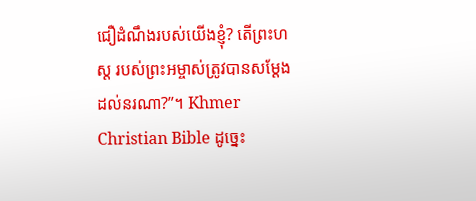ជឿដំណឹងរបស់យើងខ្ញុំ? តើព្រះហស្ត របស់ព្រះអម្ចាស់ត្រូវបានសម្ដែងដល់នរណា?”។ Khmer Christian Bible ដូច្នេះ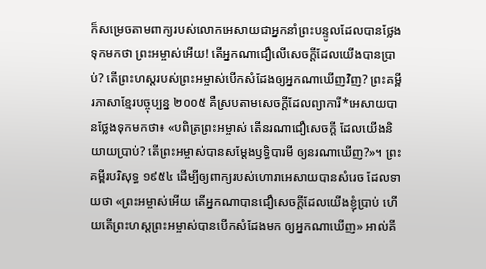ក៏សម្រេចតាមពាក្យរបស់លោកអេសាយជាអ្នកនាំព្រះបន្ទូលដែលបានថ្លែងទុកមកថា ព្រះអម្ចាស់អើយ! តើអ្នកណាជឿលើសេចក្ដីដែលយើងបានប្រាប់? តើព្រះហស្តរបស់ព្រះអម្ចាស់បើកសំដែងឲ្យអ្នកណាឃើញវិញ? ព្រះគម្ពីរភាសាខ្មែរបច្ចុប្បន្ន ២០០៥ គឺស្របតាមសេចក្ដីដែលព្យាការី*អេសាយបានថ្លែងទុកមកថា៖ «បពិត្រព្រះអម្ចាស់ តើនរណាជឿសេចក្ដី ដែលយើងនិយាយប្រាប់? តើព្រះអម្ចាស់បានសម្តែងឫទ្ធិបារមី ឲ្យនរណាឃើញ?»។ ព្រះគម្ពីរបរិសុទ្ធ ១៩៥៤ ដើម្បីឲ្យពាក្យរបស់ហោរាអេសាយបានសំរេច ដែលទាយថា «ព្រះអម្ចាស់អើយ តើអ្នកណាបានជឿសេចក្ដីដែលយើងខ្ញុំប្រាប់ ហើយតើព្រះហស្តព្រះអម្ចាស់បានបើកសំដែងមក ឲ្យអ្នកណាឃើញ» អាល់គី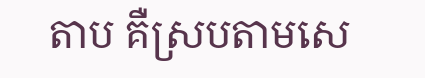តាប គឺស្របតាមសេ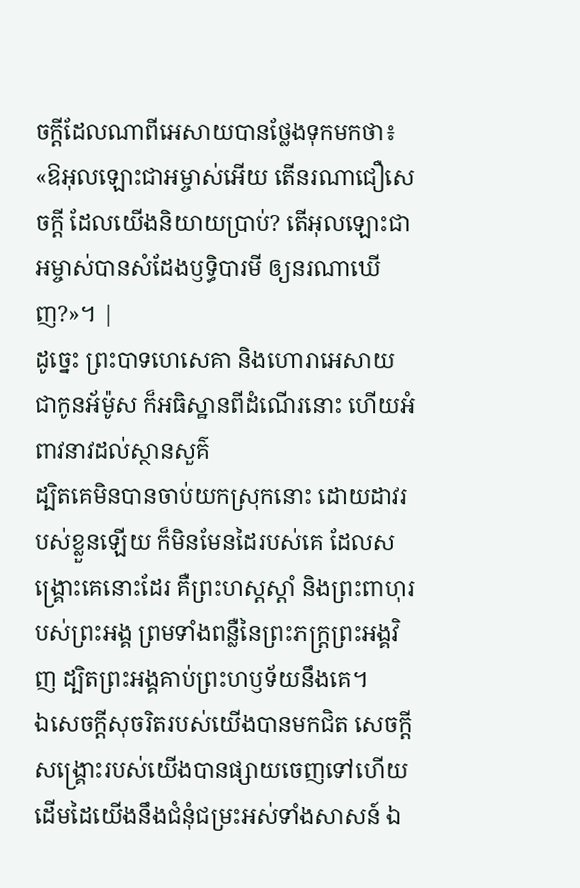ចក្ដីដែលណាពីអេសាយបានថ្លែងទុកមកថា៖ «ឱអុលឡោះជាអម្ចាស់អើយ តើនរណាជឿសេចក្ដី ដែលយើងនិយាយប្រាប់? តើអុលឡោះជាអម្ចាស់បានសំដែងឫទ្ធិបារមី ឲ្យនរណាឃើញ?»។ |
ដូច្នេះ ព្រះបាទហេសេគា និងហោរាអេសាយ ជាកូនអ័ម៉ូស ក៏អធិស្ឋានពីដំណើរនោះ ហើយអំពាវនាវដល់ស្ថានសួគ៌
ដ្បិតគេមិនបានចាប់យកស្រុកនោះ ដោយដាវរបស់ខ្លួនឡើយ ក៏មិនមែនដៃរបស់គេ ដែលសង្គ្រោះគេនោះដែរ គឺព្រះហស្តស្ដាំ និងព្រះពាហុរបស់ព្រះអង្គ ព្រមទាំងពន្លឺនៃព្រះភក្ត្រព្រះអង្គវិញ ដ្បិតព្រះអង្គគាប់ព្រះហឫទ័យនឹងគេ។
ឯសេចក្ដីសុចរិតរបស់យើងបានមកជិត សេចក្ដីសង្គ្រោះរបស់យើងបានផ្សាយចេញទៅហើយ ដើមដៃយើងនឹងជំនុំជម្រះអស់ទាំងសាសន៍ ឯ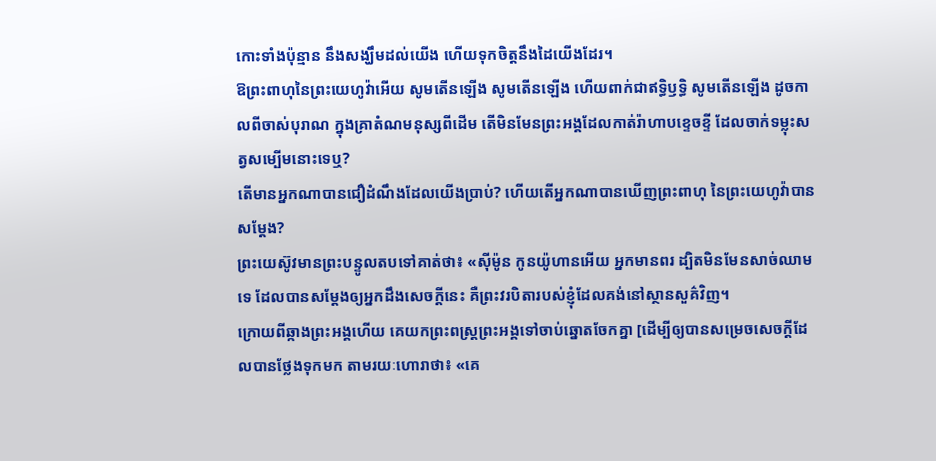កោះទាំងប៉ុន្មាន នឹងសង្ឃឹមដល់យើង ហើយទុកចិត្តនឹងដៃយើងដែរ។
ឱព្រះពាហុនៃព្រះយេហូវ៉ាអើយ សូមតើនឡើង សូមតើនឡើង ហើយពាក់ជាឥទ្ធិឫទ្ធិ សូមតើនឡើង ដូចកាលពីចាស់បុរាណ ក្នុងគ្រាតំណមនុស្សពីដើម តើមិនមែនព្រះអង្គដែលកាត់រ៉ាហាបខ្ទេចខ្ទី ដែលចាក់ទម្លុះសត្វសម្បើមនោះទេឬ?
តើមានអ្នកណាបានជឿដំណឹងដែលយើងប្រាប់? ហើយតើអ្នកណាបានឃើញព្រះពាហុ នៃព្រះយេហូវ៉ាបានសម្ដែង?
ព្រះយេស៊ូវមានព្រះបន្ទូលតបទៅគាត់ថា៖ «ស៊ីម៉ូន កូនយ៉ូហានអើយ អ្នកមានពរ ដ្បិតមិនមែនសាច់ឈាម ទេ ដែលបានសម្តែងឲ្យអ្នកដឹងសេចក្ដីនេះ គឺព្រះវរបិតារបស់ខ្ញុំដែលគង់នៅស្ថានសួគ៌វិញ។
ក្រោយពីឆ្កាងព្រះអង្គហើយ គេយកព្រះពស្ត្រព្រះអង្គទៅចាប់ឆ្នោតចែកគ្នា [ដើម្បីឲ្យបានសម្រេចសេចក្ដីដែលបានថ្លែងទុកមក តាមរយៈហោរាថា៖ «គេ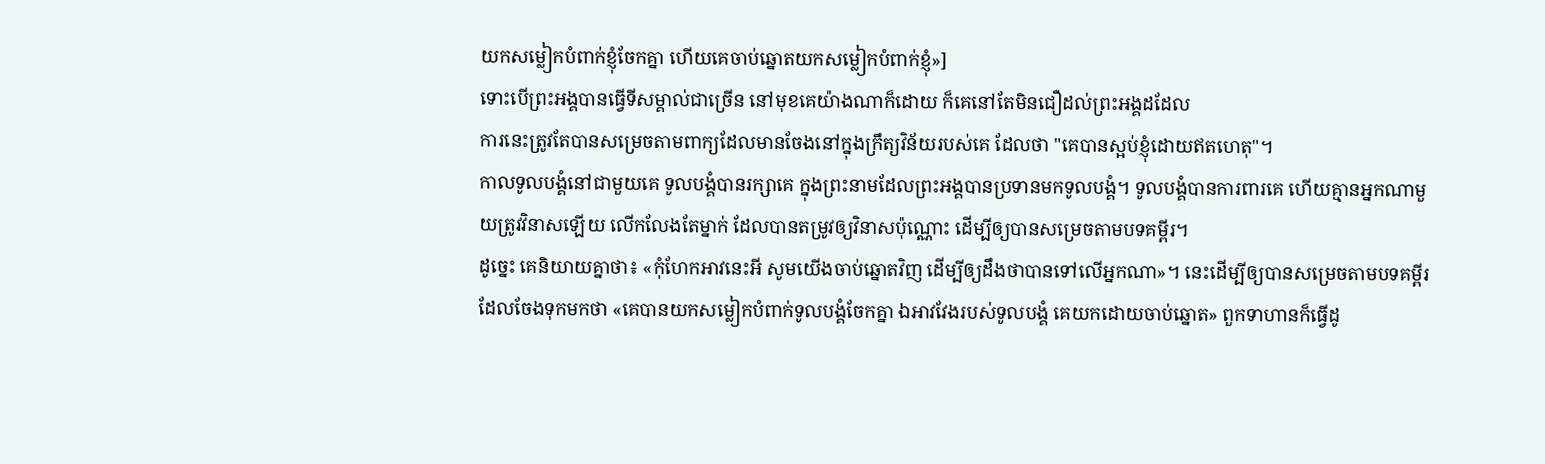យកសម្លៀកបំពាក់ខ្ញុំចែកគ្នា ហើយគេចាប់ឆ្នោតយកសម្លៀកបំពាក់ខ្ញុំ»]
ទោះបើព្រះអង្គបានធ្វើទីសម្គាល់ជាច្រើន នៅមុខគេយ៉ាងណាក៏ដោយ ក៏គេនៅតែមិនជឿដល់ព្រះអង្គដដែល
ការនេះត្រូវតែបានសម្រេចតាមពាក្យដែលមានចែងនៅក្នុងក្រឹត្យវិន័យរបស់គេ ដែលថា "គេបានស្អប់ខ្ញុំដោយឥតហេតុ"។
កាលទូលបង្គំនៅជាមួយគេ ទូលបង្គំបានរក្សាគេ ក្នុងព្រះនាមដែលព្រះអង្គបានប្រទានមកទូលបង្គំ។ ទូលបង្គំបានការពារគេ ហើយគ្មានអ្នកណាមួយត្រូវវិនាសឡើយ លើកលែងតែម្នាក់ ដែលបានតម្រូវឲ្យវិនាសប៉ុណ្ណោះ ដើម្បីឲ្យបានសម្រេចតាមបទគម្ពីរ។
ដូច្នេះ គេនិយាយគ្នាថា៖ «កុំហែកអាវនេះអី សូមយើងចាប់ឆ្នោតវិញ ដើម្បីឲ្យដឹងថាបានទៅលើអ្នកណា»។ នេះដើម្បីឲ្យបានសម្រេចតាមបទគម្ពីរដែលចែងទុកមកថា «គេបានយកសម្លៀកបំពាក់ទូលបង្គំចែកគ្នា ឯអាវវែងរបស់ទូលបង្គំ គេយកដោយចាប់ឆ្នោត» ពួកទាហានក៏ធ្វើដូ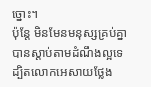ច្នោះ។
ប៉ុន្តែ មិនមែនមនុស្សគ្រប់គ្នាបានស្តាប់តាមដំណឹងល្អទេ ដ្បិតលោកអេសាយថ្លែង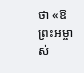ថា «ឱព្រះអម្ចាស់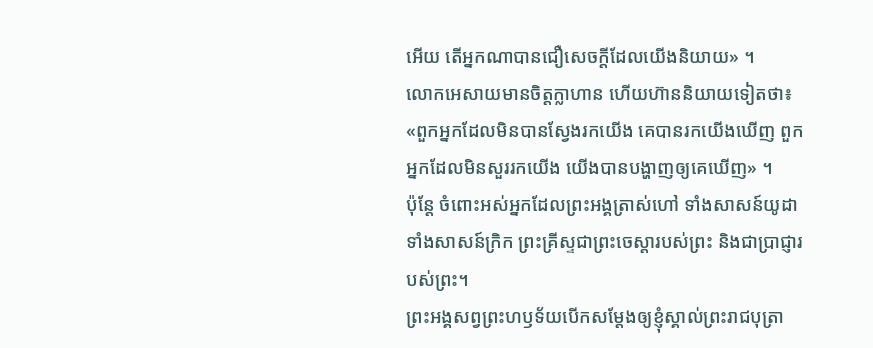អើយ តើអ្នកណាបានជឿសេចក្តីដែលយើងនិយាយ» ។
លោកអេសាយមានចិត្តក្លាហាន ហើយហ៊ាននិយាយទៀតថា៖ «ពួកអ្នកដែលមិនបានស្វែងរកយើង គេបានរកយើងឃើញ ពួកអ្នកដែលមិនសួររកយើង យើងបានបង្ហាញឲ្យគេឃើញ» ។
ប៉ុន្តែ ចំពោះអស់អ្នកដែលព្រះអង្គត្រាស់ហៅ ទាំងសាសន៍យូដា ទាំងសាសន៍ក្រិក ព្រះគ្រីស្ទជាព្រះចេស្តារបស់ព្រះ និងជាប្រាជ្ញារបស់ព្រះ។
ព្រះអង្គសព្វព្រះហឫទ័យបើកសម្តែងឲ្យខ្ញុំស្គាល់ព្រះរាជបុត្រា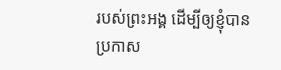របស់ព្រះអង្គ ដើម្បីឲ្យខ្ញុំបានប្រកាស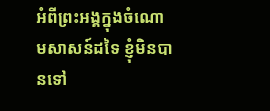អំពីព្រះអង្គក្នុងចំណោមសាសន៍ដទៃ ខ្ញុំមិនបានទៅ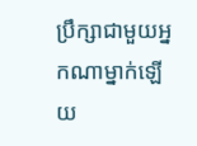ប្រឹក្សាជាមួយអ្នកណាម្នាក់ឡើយ